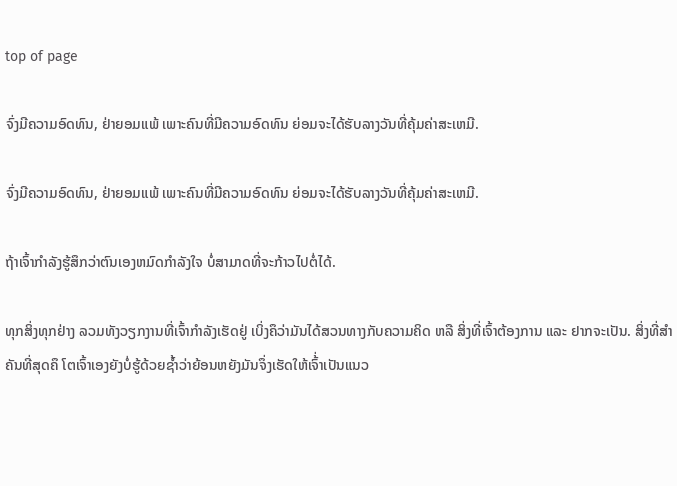top of page

ຈົ່ງມີຄວາມອົດທົນ, ຢ່າຍອມແພ້ ເພາະຄົນທີ່ມີຄວາມອົດທົນ ຍ່ອມຈະໄດ້ຮັບລາງວັນທີ່ຄຸ້ມຄ່າສະເຫມີ.

ຈົ່ງມີຄວາມອົດທົນ, ຢ່າຍອມແພ້ ເພາະຄົນທີ່ມີຄວາມອົດທົນ ຍ່ອມຈະໄດ້ຮັບລາງວັນທີ່ຄຸ້ມຄ່າສະເຫມີ.

ຖ້າເຈົ້າກຳລັງຮູ້ສຶກວ່າຕົນເອງຫມົດກຳລັງໃຈ ບໍ່ສາມາດທີ່ຈະກ້າວໄປຕໍ່ໄດ້.

ທຸກສິ່ງທຸກຢ່າງ ລວມທັງວຽກງານທີ່ເຈົ້າກຳລັງເຮັດຢູ່ ເບິ່ງຄຶວ່າມັນໄດ້ສວນທາງກັບຄວາມຄິດ ຫລື ສິ່ງທີ່ເຈົ້າຕ້ອງການ ແລະ ຢາກຈະເປັນ. ສິ່ງທີ່ສຳຄັນທີ່ສຸດຄຶ ໂຕເຈົ້າເອງຍັງບໍ່ຮູ້ດ້ວຍຊ້ຳວ່າຍ້ອນຫຍັງມັນຈຶ່ງເຮັດໃຫ້ເຈົ້່າເປັນແນວ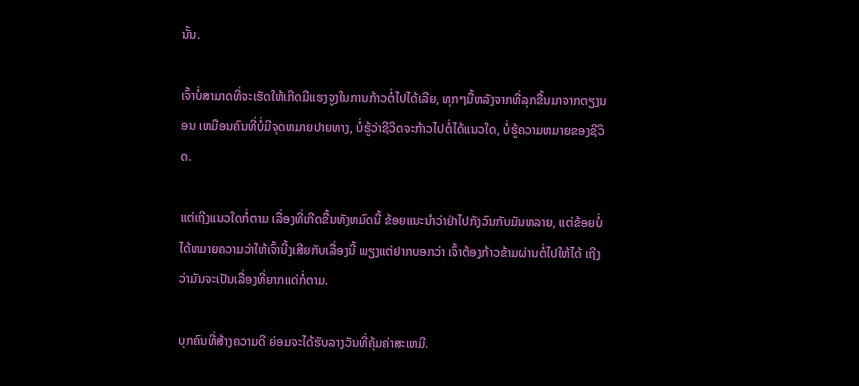ນັ້ນ.

ເຈົ້າບໍ່ສາມາດທີ່ຈະເຮັດໃຫ້ເກີດມີແຮງຈູງໃນການກ້າວຕໍ່ໄປໄດ້ເລີຍ, ທຸກໆມື້ຫລັງຈາກທີ່ລຸກຂື້ນມາຈາກຕຽງນອນ ເຫມືອນຄົນທີ່ບໍ່ມີຈຸດຫມາຍປາຍທາງ, ບໍ່ຮູ້ວ່າຊີວິດຈະກ້າວໄປຕໍ່ໄດ້ແນວໃດ, ບໍ່ຮູ້ຄວາມຫມາຍຂອງຊີວິດ.

ແຕ່ເຖີງແນວໃດກໍ່ຕາມ ເລື່ອງທີ່ເກີດຂື້ນທັງຫມົດນີ້ ຂ້ອຍແນະນຳວ່າຢ່າໄປກັງວົນກັບມັນຫລາຍ, ແຕ່ຂ້ອຍບໍ່ໄດ້ຫມາຍຄວາມວ່າໃຫ້ເຈົ້ານີ້ງເສີຍກັບເລື່ອງນີ້ ພຽງແຕ່ຢາກບອກວ່າ ເຈົ້າຕ້ອງກ້າວຂ້າມຜ່ານຕໍ່ໄປໃຫ້ໄດ້ ເຖີງວ່າມັນຈະເປັນເລື່ອງທີ່ຍາກແດ່ກໍ່ຕາມ.

ບຸກຄົນທີ່ສ້າງຄວາມດີ ຍ່ອມຈະໄດ້ຮັບລາງວັນທີ່ຄຸ້ມຄ່າສະເຫມີ.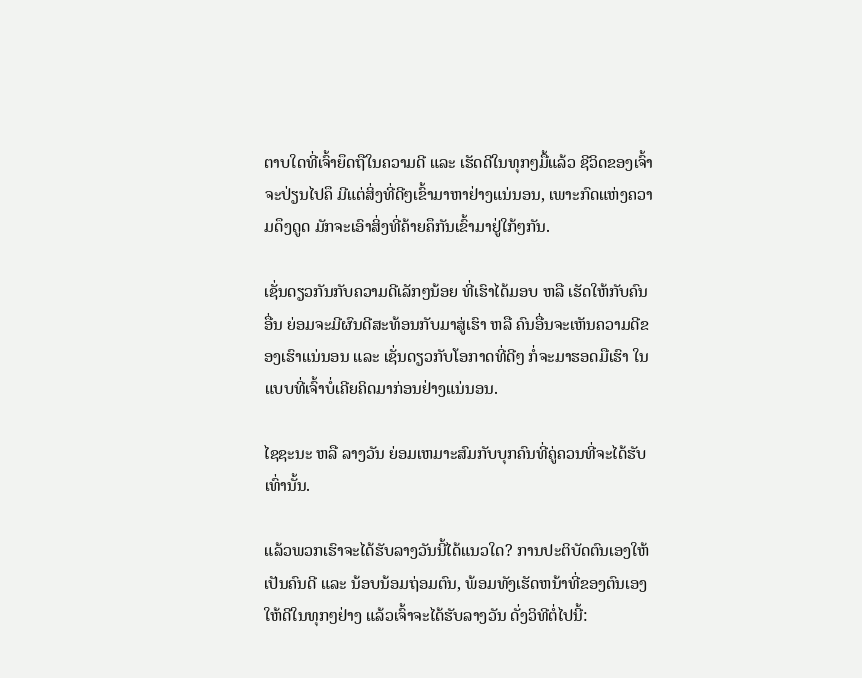ຕາບໃດທີ່ເຈົ້າຍຶດຖືໃນຄວາມດີ ແລະ ເຮັດດີໃນທຸກໆມື້ແລ້ວ ຊີວິດຂອງເຈົ້າຈະປ່ຽນໄປຄຶ ມີແຕ່ສິ່ງທີ່ດີໆເຂົ້າມາຫາຢ່າງແນ່ນອນ, ເພາະກົດແຫ່ງຄວາມດຶງດູດ ມັກຈະເອົາສິ່ງທີ່ຄ້າຍຄຶກັນເຂົ້າມາຢູ່ໃກ້ໆກັນ.

ເຊັ່ນດຽວກັນກັບຄວາມດີເລັກໆນ້ອຍ ທີ່ເຮົາໄດ້ມອບ ຫລື ເຮັດໃຫ້ກັບຄົນອື່ນ ຍ່ອມຈະມີຜົນດີສະທ້ອນກັບມາສູ່ເຮົາ ຫລື ຄົນອື່ນຈະເຫັນຄວາມດີຂອງເຮົາແນ່ນອນ ແລະ ເຊັ່ນດຽວກັບໂອກາດທີ່ດີໆ ກໍ່ຈະມາຮອດມືເຮົາ ໃນແບບທີ່ເຈົ້າບໍ່ເຄີຍຄິດມາກ່ອນຢ່າງແນ່ນອນ.

ໄຊຊະນະ ຫລື ລາງວັນ ຍ່ອມເຫມາະສົມກັບບຸກຄົນທີ່ຄູ່ຄວນທີ່ຈະໄດ້ຮັບເທົ່ານັ້ນ.

ແລ້ວພວກເຮົາຈະໄດ້ຮັບລາງວັນນີ້ໄດ້ແນວໃດ? ການປະຕິບັດຕົນເອງໃຫ້ເປັນຄົນດີ ແລະ ນ້ອບນ້ອມຖ່ອມຕົນ, ພ້ອມທັງເຮັດຫນ້າທີ່ຂອງຕົນເອງໃຫ້ດີໃນທຸກໆຢ່າງ ແລ້ວເຈົ້າຈະໄດ້ຮັບລາງວັນ ດັ່ງວິທີຕໍ່ໄປນີ້: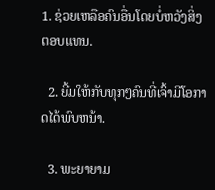1. ຊ່ວຍເຫລືອຄົນອື່ນໂດຍບໍ່ຫວັງສິ່ງຕອບແທນ.

  2. ຍີ້ມໃຫ້ກັບທຸກໆຄົນທີ່ເຈົ້າມີໂອກາດໄດ້ພົບຫນ້າ.

  3. ພະຍາຍາມ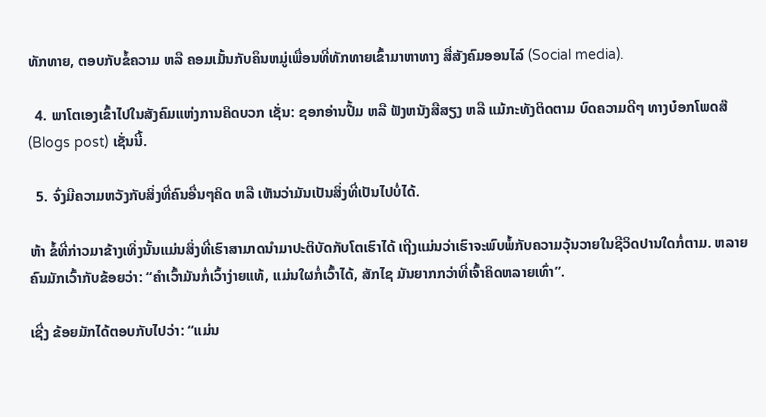ທັກທາຍ, ຕອບກັບຂໍ້ຄວາມ ຫລື ຄອມເມັ້ນກັບຄຶນຫມູ່ເພື່ອນທີ່ທັກທາຍເຂົ້າມາຫາທາງ ສື່ສັງຄົມອອນໄລ໌ (Social media).

  4. ພາໂຕເອງເຂົ້າໄປໃນສັງຄົມແຫ່ງການຄິດບວກ ເຊັ່ນ: ຊອກອ່ານປື້ມ ຫລື ຟັງຫນັງສືສຽງ ຫລື ແມ້ກະທັງຕິດຕາມ ບົດຄວາມດີໆ ທາງບ໋ອກໂພດສ໊ (Blogs post) ເຊັ່ນນີ້.

  5. ຈົ່ງມີຄວາມຫວັງກັບສິ່ງທີ່ຄົນອື່ນໆຄິດ ຫລື ເຫັນວ່າມັນເປັນສິ່ງທີ່ເປັນໄປບໍ່ໄດ້.

ຫ້າ ຂໍ້ທີ່ກ່າວມາຂ້າງເທິ່ງນັ້ນແມ່ນສິ່ງທີ່ເຮົາສາມາດນຳມາປະຕິບັດກັບໂຕເຮົາໄດ້ ເຖີງແມ່ນວ່າເຮົາຈະພົບພໍ້ກັບຄວາມວຸ້ນວາຍໃນຊີວິດປານໃດກໍ່ຕາມ. ຫລາຍຄົນມັກເວົ້າກັບຂ້ອຍວ່າ: “ຄຳເວົ້າມັນກໍ່ເວົ້າງ່າຍແທ້, ແມ່ນໃຜກໍ່ເວົ້າໄດ້, ສັກໄຊ ມັນຍາກກວ່າທີ່ເຈົ້າຄິດຫລາຍເທົ່າ”.

ເຊີ່ງ ຂ້ອຍມັກໄດ້ຕອບກັບໄປວ່າ: “ແມ່ນ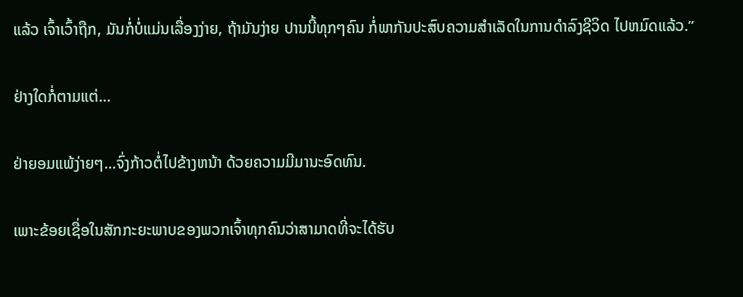ແລ້ວ ເຈົ້າເວົ້າຖືກ, ມັນກໍ່ບໍ່ແມ່ນເລື່ອງງ່າຍ, ຖ້າມັນງ່າຍ ປານນີ້ທຸກໆຄົນ ກໍ່ພາກັນປະສົບຄວາມສຳເລັດໃນການດຳລົງຊີວິດ ໄປຫມົດແລ້ວ.”

ຢ່າງໃດກໍ່ຕາມແຕ່...

ຢ່າຍອມແພ້ງ່າຍໆ...ຈົ່ງກ້າວຕໍ່ໄປຂ້າງຫນ້າ ດ້ວຍຄວາມມີມານະອົດທົນ.

ເພາະຂ້ອຍເຊື່ອໃນສັກກະຍະພາບຂອງພວກເຈົ້າທຸກຄົນວ່າສາມາດທີ່ຈະໄດ້ຮັບ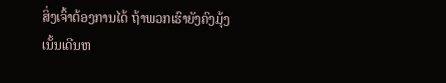ສິ່ງເຈົ້າຕ້ອງການໄດ້ ຖ້າພວກເຮົາຍັງຄົງມຸ້ງເນັ້ນເດີນຫ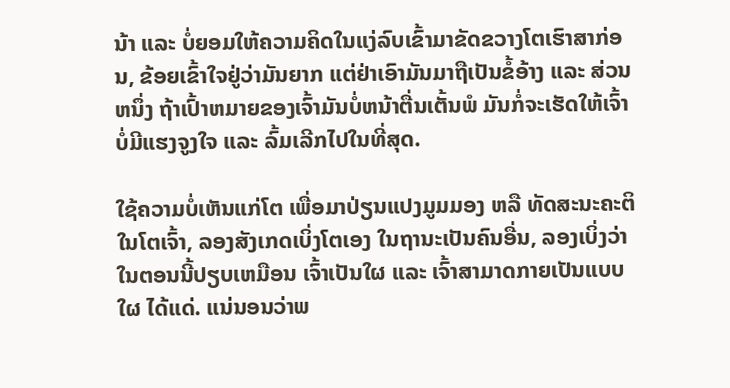ນ້າ ແລະ ບໍ່ຍອມໃຫ້ຄວາມຄິດໃນແງ່ລົບເຂົ້າມາຂັດຂວາງໂຕເຮົາສາກ່ອນ, ຂ້ອຍເຂົ້າໃຈຢູ່ວ່າມັນຍາກ ແຕ່ຢ່າເອົາມັນມາຖືເປັນຂໍ້ອ້າງ ແລະ ສ່ວນຫນຶ່ງ ຖ້າເປົ້າຫມາຍຂອງເຈົ້າມັນບໍ່ຫນ້າຕື່ນເຕັ້ນພໍ ມັນກໍ່ຈະເຮັດໃຫ້ເຈົ້າບໍ່ມີແຮງຈູງໃຈ ແລະ ລົ້ມເລີກໄປໃນທີ່ສຸດ.

ໃຊ້ຄວາມບໍ່ເຫັນແກ່ໂຕ ເພື່ອມາປ່ຽນແປງມູມມອງ ຫລື ທັດສະນະຄະຕິ ໃນໂຕເຈົ້າ, ລອງສັງເກດເບິ່ງໂຕເອງ ໃນຖານະເປັນຄົນອື່ນ, ລອງເບິ່ງວ່າໃນຕອນນີ້ປຽບເຫມືອນ ເຈົ້າເປັນໃຜ ແລະ ເຈົ້າສາມາດກາຍເປັນແບບໃຜ ໄດ້ແດ່. ແນ່ນອນວ່າພ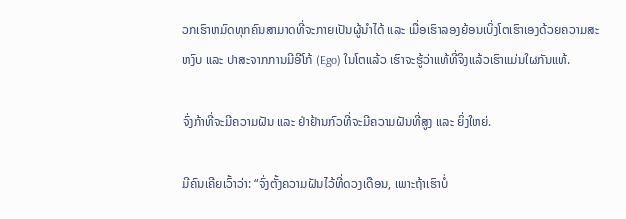ວກເຮົາຫມົດທຸກຄົນສາມາດທີ່ຈະກາຍເປັນຜູ້ນຳໄດ້ ແລະ ເມື່ອເຮົາລອງຍ້ອນເບິ່ງໂຕເຮົາເອງດ້ວຍຄວາມສະຫງົບ ແລະ ປາສະຈາກການມີອີໂກ້ (Ego) ໃນໂຕແລ້ວ ເຮົາຈະຮູ້ວ່າແທ້ທີ່ຈິງແລ້ວເຮົາແມ່ນໃຜກັນແທ້.

ຈົ່ງກ້າທີ່ຈະມີຄວາມຝັນ ແລະ ຢ່າຢ້ານກົວທີ່ຈະມີຄວາມຝັນທີ່ສູງ ແລະ ຍິ່ງໃຫຍ່.

ມີຄົນເຄີຍເວົ້າວ່າ: “ຈົ່ງຕັ້ງຄວາມຝັນໄວ້ທີ່ດວງເດືອນ, ເພາະຖ້າເຮົາບໍ່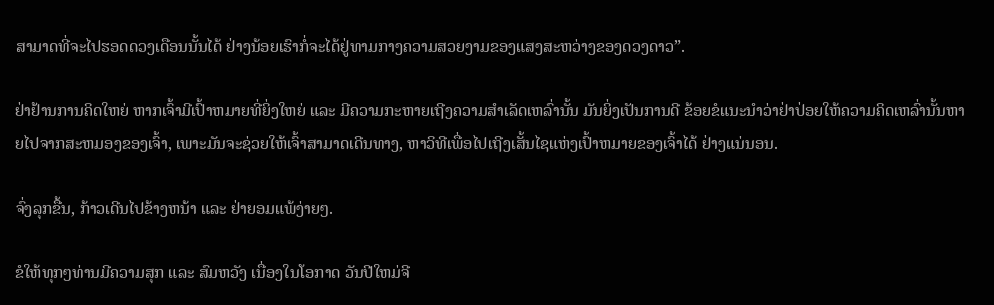ສາມາດທີ່ຈະໄປຮອດດວງເດືອນນັ້ນໄດ້ ຢ່າງນ້ອຍເຮົາກໍ່ຈະໄດ້ຢູ່ທາມກາງຄວາມສວຍງາມຂອງແສງສະຫວ່າງຂອງດວງດາວ”.

ຢ່າຢ້ານການຄິດໃຫຍ່ ຫາກເຈົ້າມີເປົ້າຫມາຍທີ່ຍິ່ງໃຫຍ່ ແລະ ມີຄວາມກະຫາຍເຖີງຄວາມສຳເລັດເຫລົ່ານັ້ນ ມັນຍິ່ງເປັນການດີ ຂ້ອຍຂໍແນະນຳວ່າຢ່າປ່ອຍໃຫ້ຄວາມຄິດເຫລົ່ານັ້ນຫາຍໄປຈາກສະຫມອງຂອງເຈົ້າ, ເພາະມັນຈະຊ່ວຍໃຫ້ເຈົ້າສາມາດເດີນທາງ, ຫາວິທີເພື່ອໄປເຖີງເສັ້ນໄຊແຫ່ງເປົ້າຫມາຍຂອງເຈົ້າໄດ້ ຢ່າງແນ່ນອນ.

ຈົ່ງລຸກຂື້ນ, ກ້າວເດີນໄປຂ້າງຫນ້າ ແລະ ຢ່າຍອມແພ້ງ່າຍໆ.

ຂໍໃຫ້ທຸກໆທ່ານມີຄວາມສຸກ ແລະ ສົມຫວັງ ເນື່ອງໃນໂອກາດ ວັນປີໃຫມ່ຈີ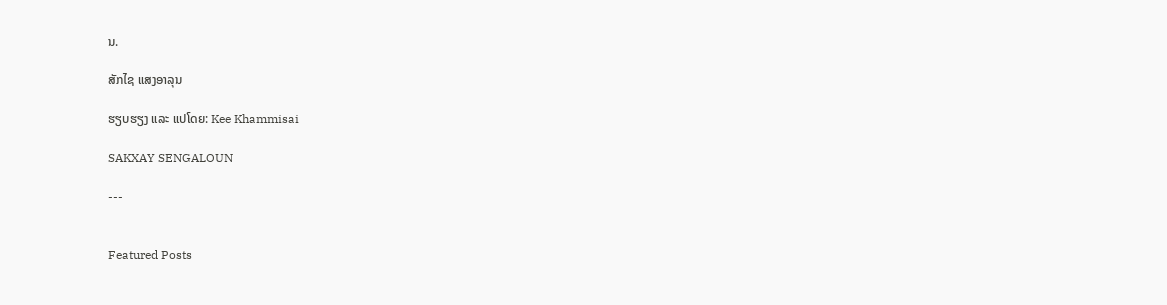ນ.

ສັກໄຊ ແສງອາລຸນ

ຮຽບຮຽງ ແລະ ແປໂດຍ: Kee Khammisai

SAKXAY SENGALOUN

---


Featured Posts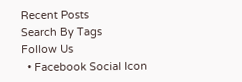Recent Posts
Search By Tags
Follow Us
  • Facebook Social Icon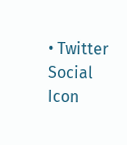• Twitter Social Icon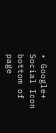• Google+ Social Icon
bottom of page